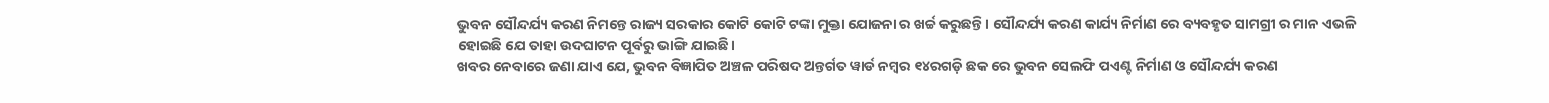ଭୁବନ ସୌନ୍ଦର୍ଯ୍ୟ କରଣ ନିମନ୍ତେ ରାଜ୍ୟ ସରକାର କୋଟି କୋଟି ଟଙ୍କା ମୁକ୍ତା ଯୋଜନା ର ଖର୍ଚ୍ଚ କରୁଛନ୍ତି। ସୌନ୍ଦର୍ଯ୍ୟ କରଣ କାର୍ଯ୍ୟ ନିର୍ମାଣ ରେ ବ୍ୟବହୃତ ସାମଗ୍ରୀ ର ମାନ ଏଭଳି ହୋଇଛି ଯେ ତାହା ଉଦଘାଟନ ପୂର୍ବରୁ ଭାଙ୍ଗି ଯାଇଛି।
ଖବର ନେବାରେ ଜଣା ଯାଏ ଯେ, ଭୁବନ ବିଜ୍ଞାପିତ ଅଞ୍ଚଳ ପରିଷଦ ଅନ୍ତର୍ଗତ ୱାର୍ଡ ନମ୍ବର ୧୪ରଗଡ଼ି ଛକ ରେ ଭୁବନ ସେଲଫି ପଏଣ୍ଟ ନିର୍ମାଣ ଓ ସୌନ୍ଦର୍ଯ୍ୟ କରଣ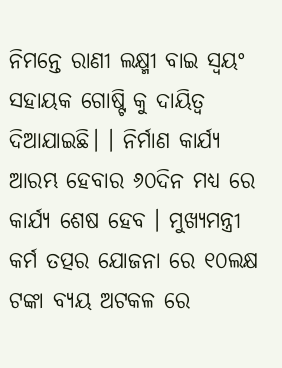ନିମନ୍ତେ ରାଣୀ ଲକ୍ଷ୍ମୀ ବାଇ ସ୍ଵୟଂ ସହାୟକ ଗୋଷ୍ଟି କୁ ଦାୟିତ୍ୱ ଦିଆଯାଇଛି। । ନିର୍ମାଣ କାର୍ଯ୍ୟ ଆରମ୍ଭ ହେବାର ୬୦ଦିନ ମଧ୍ୟ ରେ କାର୍ଯ୍ୟ ଶେଷ ହେବ । ମୁଖ୍ୟମନ୍ତ୍ରୀ କର୍ମ ତତ୍ପର ଯୋଜନା ରେ ୧୦ଲକ୍ଷ ଟଙ୍କା ବ୍ୟୟ ଅଟକଳ ରେ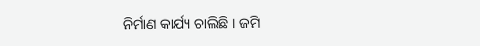ନିର୍ମାଣ କାର୍ଯ୍ୟ ଚାଲିଛି । ଜମି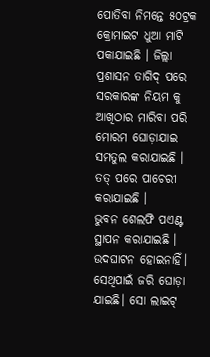ପୋତିବା ନିମନ୍ତେ ୫୦ଟ୍ରକ କ୍ରୋମାଇଟ ଧୁଆ ମାଟି ପକାଯାଇଛି । ଜିଲ୍ଲା ପ୍ରଶାସନ ତାଗିଦ୍ ପରେ ସରକାରଙ୍କ ନିୟମ କୁ ଆଖିଠାର ମାରିବା ପରି ମୋରମ ଘୋଡ଼ାଯାଇ ସମତୁଲ କରାଯାଇଛି । ତତ୍ ପରେ ପାଚେରୀ କରାଯାଇଛି ।
ଭୁବନ ଶେଲଫି ପଏଣ୍ଟ ସ୍ଥାପନ କରାଯାଇଛି । ଉଦଘାଟନ ହୋଇନାହିଁ। ସେଥିପାଇଁ ଜରି ଘୋଡ଼ା ଯାଇଛି। ସୋ ଲାଇଟ୍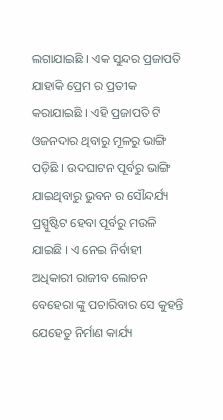ଲଗାଯାଇଛି । ଏକ ସୁନ୍ଦର ପ୍ରଜାପତି ଯାହାକି ପ୍ରେମ ର ପ୍ରତୀକ କରାଯାଇଛି । ଏହି ପ୍ରଜାପତି ଟି ଓଜନଦାର ଥିବାରୁ ମୂଳରୁ ଭାଙ୍ଗି ପଡ଼ିଛି । ଉଦଘାଟନ ପୂର୍ବରୁ ଭାଙ୍ଗି ଯାଇଥିବାରୁ ଭୁବନ ର ସୌନ୍ଦର୍ଯ୍ୟ ପ୍ରସ୍ପୁଷ୍ଟିଟ ହେବା ପୂର୍ବରୁ ମଉଳି ଯାଇଛି । ଏ ନେଇ ନିର୍ବାହୀ ଅଧିକାରୀ ରାଜୀବ ଲୋଚନ ବେହେରା ଙ୍କୁ ପଚାରିବାର ସେ କୁହନ୍ତି ଯେହେତୁ ନିର୍ମାଣ କାର୍ଯ୍ୟ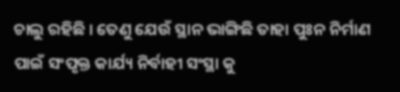ଚାଲୁ ରହିଛି । ତେଣୁ ଯେଉଁ ସ୍ଥାନ ଭାଙ୍ଗିଛି ତାହା ପୁଃନ ନିର୍ମାଣ ପାଇଁ ସଂପୃକ୍ତ କାର୍ଯ୍ୟ ନିର୍ବାହୀ ସଂସ୍ଥା କୁ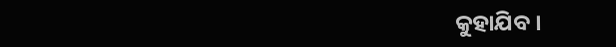କୁହାଯିବ ।